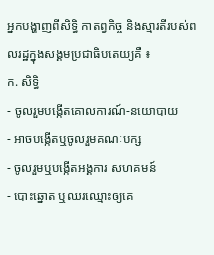អ្នកបង្ហាញពីសិទ្ធិ កាតព្វកិច្ច និងស្មារតីរបស់ពលរដ្ឋក្នុងសង្គមប្រជាធិបតេយ្យគឺ ៖
ក. សិទ្ធិ
- ចូលរួមបង្កើតគោលការណ៍-នយោបាយ
- អាចបង្កើតឬចូលរួមគណៈបក្ស
- ចូលរួមឬបង្កើតអង្គការ សហគមន៍
- បោះឆ្នោត ឬឈរឈ្មោះឲ្យគេ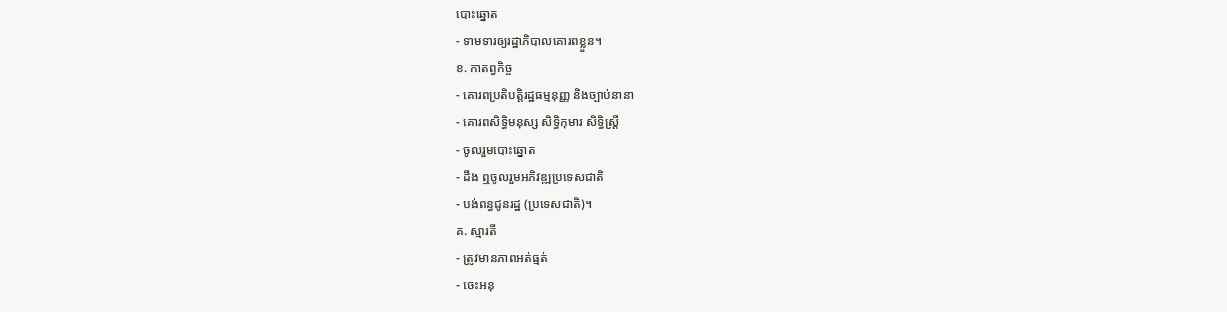បោះឆ្នោត
- ទាមទារឲ្យរដ្ឋាភិបាលគោរពខ្លួន។
ខ. កាតព្វកិច្ច
- គោរពប្រតិបត្តិរដ្ឋធម្មនុញ្ញ និងច្បាប់នានា
- គោរពសិទ្ធិមនុស្ស សិទ្ធិកុមារ សិទ្ធិស្រ្ដី
- ចូលរួមបោះឆ្នោត
- ដឹង ឮចូលរួមអភិវឌ្ឍប្រទេសជាតិ
- បង់ពន្ធជូនរដ្ឋ (ប្រទេសជាតិ)។
គ. ស្មារតី
- ត្រូវមានភាពអត់ធ្មត់
- ចេះអនុ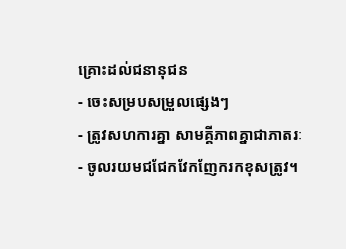គ្រោះដល់ជនានុជន
- ចេះសម្របសម្រួលផ្សេងៗ
- ត្រូវសហការគ្នា សាមគ្គីភាពគ្នាជាភាតរៈ
- ចូលរយមជជែកវែកញែករកខុសត្រូវ។